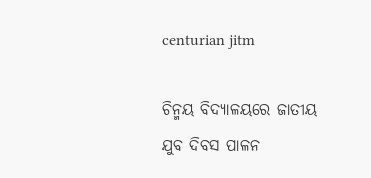centurian jitm

ଚିନ୍ମୟ ବିଦ୍ୟାଳୟରେ ଜାତୀୟ ଯୁବ ଦିବସ ପାଳନ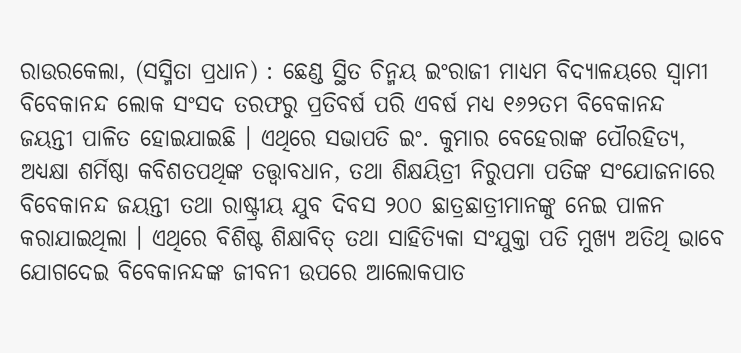ରାଉରକେଲା, (ସସ୍ମିତା ପ୍ରଧାନ) : ଛେଣ୍ଡ ସ୍ଥିତ ଚିନ୍ମୟ ଇଂରାଜୀ ମାଧ୍ୟମ ବିଦ୍ୟାଳୟରେ ସ୍ୱାମୀ ବିବେକାନନ୍ଦ ଲୋକ ସଂସଦ ତରଫରୁ ପ୍ରତିବର୍ଷ ପରି ଏବର୍ଷ ମଧ୍ୟ ୧୬୨ତମ ବିବେକାନନ୍ଦ ଜୟନ୍ତୀ ପାଳିତ ହୋଇଯାଇଛି । ଏଥିରେ ସଭାପତି ଇଂ. କୁମାର ବେହେରାଙ୍କ ପୌରହିତ୍ୟ, ଅଧ୍ୟକ୍ଷା ଶର୍ମିଷ୍ଠା କବିଶତପଥିଙ୍କ ତତ୍ତ୍ୱାବଧାନ, ତଥା ଶିକ୍ଷୟିତ୍ରୀ ନିରୁପମା ପତିଙ୍କ ସଂଯୋଜନାରେ ବିବେକାନନ୍ଦ ଜୟନ୍ତୀ ତଥା ରାଷ୍ଟ୍ରୀୟ ଯୁବ ଦିବସ ୨୦୦ ଛାତ୍ରଛାତ୍ରୀମାନଙ୍କୁ ନେଇ ପାଳନ କରାଯାଇଥିଲା । ଏଥିରେ ବିଶିଷ୍ଟ ଶିକ୍ଷାବିତ୍‌ ତଥା ସାହିତ୍ୟିକା ସଂଯୁକ୍ତା ପତି ମୁଖ୍ୟ ଅତିଥି ଭାବେ ଯୋଗଦେଇ ବିବେକାନନ୍ଦଙ୍କ ଜୀବନୀ ଉପରେ ଆଲୋକପାତ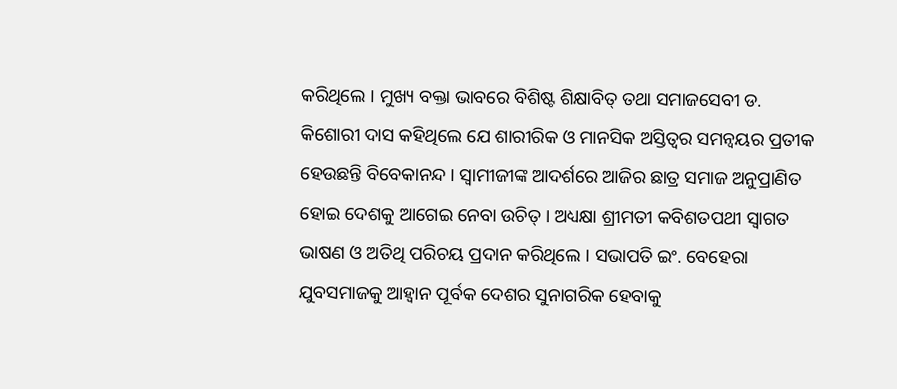କରିଥିଲେ । ମୁଖ୍ୟ ବକ୍ତା ଭାବରେ ବିଶିଷ୍ଟ ଶିକ୍ଷାବିତ୍‌ ତଥା ସମାଜସେବୀ ଡ. କିଶୋରୀ ଦାସ କହିଥିଲେ ଯେ ଶାରୀରିକ ଓ ମାନସିକ ଅସ୍ତିତ୍ୱର ସମନ୍ୱୟର ପ୍ରତୀକ ହେଉଛନ୍ତି ବିବେକାନନ୍ଦ । ସ୍ୱାମୀଜୀଙ୍କ ଆଦର୍ଶରେ ଆଜିର ଛାତ୍ର ସମାଜ ଅନୁପ୍ରାଣିତ ହୋଇ ଦେଶକୁ ଆଗେଇ ନେବା ଉଚିତ୍ । ଅଧ୍ୟକ୍ଷା ଶ୍ରୀମତୀ କବିଶତପଥୀ ସ୍ୱାଗତ ଭାଷଣ ଓ ଅତିଥି ପରିଚୟ ପ୍ରଦାନ କରିଥିଲେ । ସଭାପତି ଇଂ. ବେହେରା ଯୁବସମାଜକୁ ଆହ୍ୱାନ ପୂର୍ବକ ଦେଶର ସୁନାଗରିକ ହେବାକୁ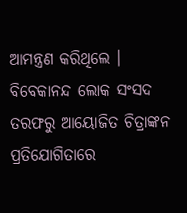ଆମନ୍ତ୍ରଣ କରିଥିଲେ । ବିବେକାନନ୍ଦ ଲୋକ ସଂସଦ ତରଫରୁ ଆୟୋଜିତ ଚିତ୍ରାଙ୍କନ ପ୍ରତିଯୋଗିତାରେ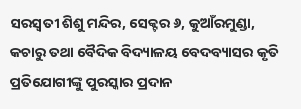ସରସ୍ଵତୀ ଶିଶୁ ମନ୍ଦିର, ସେକ୍ଟର ୬, କୁଆଁରମୁଣ୍ଡା, କଚାରୁ ତଥା ବୈଦିକ ବିଦ୍ୟାଳୟ ବେଦବ୍ୟାସର କୃତି ପ୍ରତିଯୋଗୀଙ୍କୁ ପୁରସ୍କାର ପ୍ରଦାନ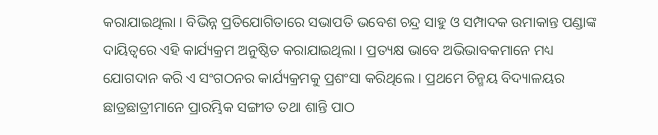କରାଯାଇଥିଲା । ବିଭିନ୍ନ ପ୍ରତିଯୋଗିତାରେ ସଭାପତି ଭବେଶ ଚନ୍ଦ୍ର ସାହୁ ଓ ସମ୍ପାଦକ ଉମାକାନ୍ତ ପଣ୍ଡାଙ୍କ ଦାୟିତ୍ଵରେ ଏହି କାର୍ଯ୍ୟକ୍ରମ ଅନୁଷ୍ଠିତ କରାଯାଇଥିଲା । ପ୍ରତ୍ୟକ୍ଷ ଭାବେ ଅଭିଭାବକମାନେ ମଧ୍ୟ ଯୋଗଦାନ କରି ଏ ସଂଗଠନର କାର୍ଯ୍ୟକ୍ରମକୁ ପ୍ରଶଂସା କରିଥିଲେ । ପ୍ରଥମେ ଚିନ୍ମୟ ବିଦ୍ୟାଳୟର ଛାତ୍ରଛାତ୍ରୀମାନେ ପ୍ରାରମ୍ଭିକ ସଙ୍ଗୀତ ତଥା ଶାନ୍ତି ପାଠ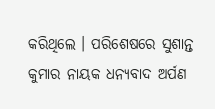କରିଥିଲେ । ପରିଶେଷରେ ସୁଶାନ୍ତ କୁମାର ନାୟକ ଧନ୍ୟବାଦ ଅର୍ପଣ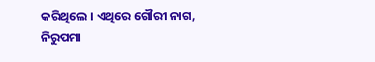କରିଥିଲେ । ଏଥିରେ ଗୌରୀ ନାଗ, ନିରୁପମା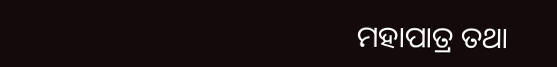ମହାପାତ୍ର ତଥା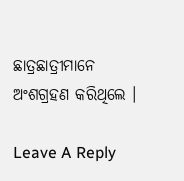ଛାତ୍ରଛାତ୍ରୀମାନେ ଅଂଶଗ୍ରହଣ କରିଥିଲେ ।

Leave A Reply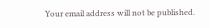Your email address will not be published.